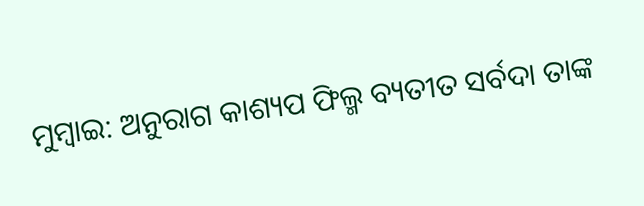ମୁମ୍ବାଇ: ଅନୁରାଗ କାଶ୍ୟପ ଫିଲ୍ମ ବ୍ୟତୀତ ସର୍ବଦା ତାଙ୍କ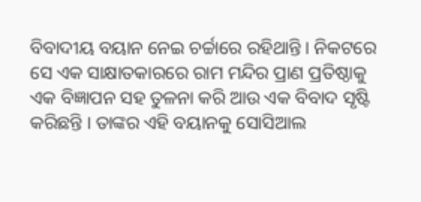ବିବାଦୀୟ ବୟାନ ନେଇ ଚର୍ଚ୍ଚାରେ ରହିଥାନ୍ତି । ନିକଟରେ ସେ ଏକ ସାକ୍ଷାତକାରରେ ରାମ ମନ୍ଦିର ପ୍ରାଣ ପ୍ରତିଷ୍ଠାକୁ ଏକ ବିଜ୍ଞାପନ ସହ ତୁଳନା କରି ଆଉ ଏକ ବିବାଦ ସୃଷ୍ଟି କରିଛନ୍ତି । ତାଙ୍କର ଏହି ବୟାନକୁ ସୋସିଆଲ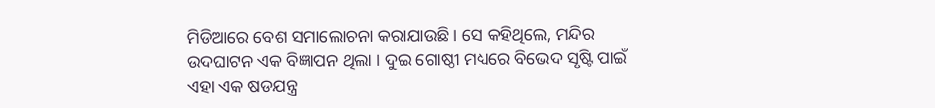ମିଡିଆରେ ବେଶ ସମାଲୋଚନା କରାଯାଉଛି । ସେ କହିଥିଲେ, ମନ୍ଦିର ଉଦଘାଟନ ଏକ ବିଜ୍ଞାପନ ଥିଲା । ଦୁଇ ଗୋଷ୍ଠୀ ମଧ୍ୟରେ ବିଭେଦ ସୃଷ୍ଟି ପାଇଁ ଏହା ଏକ ଷଡଯନ୍ତ୍ର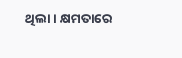ଥିଲା । କ୍ଷମତାରେ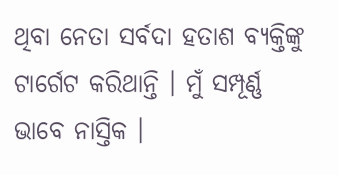ଥିବା ନେତା ସର୍ବଦା ହତାଶ ବ୍ୟକ୍ତିଙ୍କୁ ଟାର୍ଗେଟ କରିଥାନ୍ତି । ମୁଁ ସମ୍ପୂର୍ଣ୍ଣ ଭାବେ ନାସ୍ତିକ ।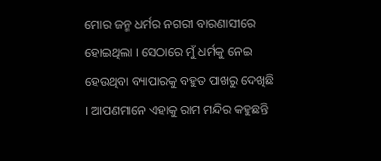ମୋର ଜନ୍ମ ଧର୍ମର ନଗରୀ ବାରଣାସୀରେ ହୋଇଥିଲା । ସେଠାରେ ମୁଁ ଧର୍ମକୁ ନେଇ ହେଉଥିବା ବ୍ୟାପାରକୁ ବହୁତ ପାଖରୁ ଦେଖିଛି । ଆପଣମାନେ ଏହାକୁ ରାମ ମନ୍ଦିର କହୁଛନ୍ତି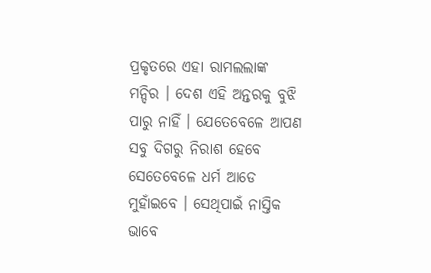ପ୍ରକୃତରେ ଏହା ରାମଲଲାଙ୍କ ମନ୍ଦିର । ଦେଶ ଏହି ଅନ୍ତରକୁ ବୁଝି ପାରୁ ନାହିଁ । ଯେତେବେଳେ ଆପଣ ସବୁ ଦିଗରୁ ନିରାଶ ହେବେ ସେତେବେଳେ ଧର୍ମ ଆଡେ ମୁହାଁଇବେ । ସେଥିପାଇଁ ନାସ୍ତିକ ଭାବେ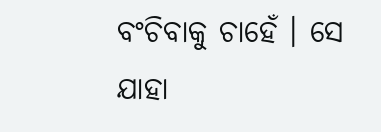ବଂଚିବାକୁ ଚାହେଁ । ସେ ଯାହା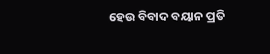ହେଉ ବିବାଦ ବୟାନ ପ୍ରତି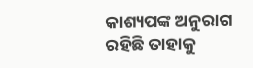କାଶ୍ୟପଙ୍କ ଅନୁରାଗ ରହିଛି ତାହାକୁ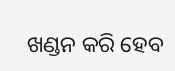ଖଣ୍ଡନ କରି ହେବ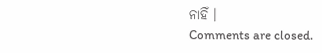ନାହିଁ ।
Comments are closed.